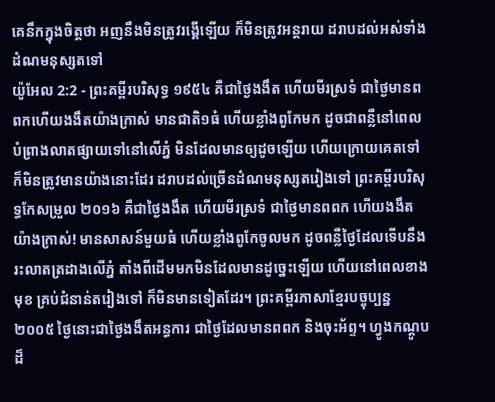គេនឹកក្នុងចិត្តថា អញនឹងមិនត្រូវរង្គើឡើយ ក៏មិនត្រូវអន្តរាយ ដរាបដល់អស់ទាំងដំណមនុស្សតទៅ
យ៉ូអែល 2:2 - ព្រះគម្ពីរបរិសុទ្ធ ១៩៥៤ គឺជាថ្ងៃងងឹត ហើយមីរស្រទំ ជាថ្ងៃមានពពកហើយងងឹតយ៉ាងក្រាស់ មានជាតិ១ធំ ហើយខ្លាំងពូកែមក ដូចជាពន្លឺនៅពេលបំព្រាងលាតផ្សាយទៅនៅលើភ្នំ មិនដែលមានឲ្យដូចឡើយ ហើយក្រោយគេតទៅ ក៏មិនត្រូវមានយ៉ាងនោះដែរ ដរាបដល់ច្រើនដំណមនុស្សតរៀងទៅ ព្រះគម្ពីរបរិសុទ្ធកែសម្រួល ២០១៦ គឺជាថ្ងៃងងឹត ហើយមីរស្រទំ ជាថ្ងៃមានពពក ហើយងងឹតយ៉ាងក្រាស់! មានសាសន៍មួយធំ ហើយខ្លាំងពូកែចូលមក ដូចពន្លឺថ្ងៃដែលទើបនឹងរះលាតត្រដាងលើភ្នំ តាំងពីដើមមកមិនដែលមានដូច្នេះឡើយ ហើយនៅពេលខាងមុខ គ្រប់ជំនាន់តរៀងទៅ ក៏មិនមានទៀតដែរ។ ព្រះគម្ពីរភាសាខ្មែរបច្ចុប្បន្ន ២០០៥ ថ្ងៃនោះជាថ្ងៃងងឹតអន្ធការ ជាថ្ងៃដែលមានពពក និងចុះអ័ព្ទ។ ហ្វូងកណ្ដូបដ៏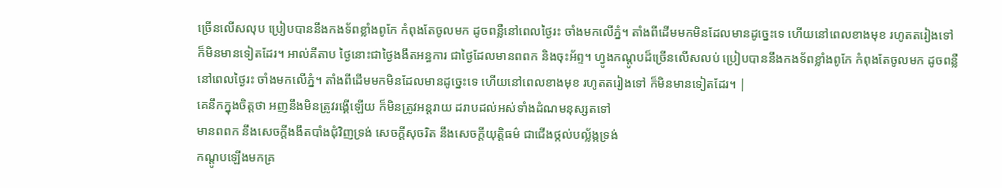ច្រើនលើសលុប ប្រៀបបាននឹងកងទ័ពខ្លាំងពូកែ កំពុងតែចូលមក ដូចពន្លឺនៅពេលថ្ងៃរះ ចាំងមកលើភ្នំ។ តាំងពីដើមមកមិនដែលមានដូច្នេះទេ ហើយនៅពេលខាងមុខ រហូតតរៀងទៅ ក៏មិនមានទៀតដែរ។ អាល់គីតាប ថ្ងៃនោះជាថ្ងៃងងឹតអន្ធការ ជាថ្ងៃដែលមានពពក និងចុះអ័ព្ទ។ ហ្វូងកណ្ដូបដ៏ច្រើនលើសលប់ ប្រៀបបាននឹងកងទ័ពខ្លាំងពូកែ កំពុងតែចូលមក ដូចពន្លឺនៅពេលថ្ងៃរះ ចាំងមកលើភ្នំ។ តាំងពីដើមមកមិនដែលមានដូច្នេះទេ ហើយនៅពេលខាងមុខ រហូតតរៀងទៅ ក៏មិនមានទៀតដែរ។ |
គេនឹកក្នុងចិត្តថា អញនឹងមិនត្រូវរង្គើឡើយ ក៏មិនត្រូវអន្តរាយ ដរាបដល់អស់ទាំងដំណមនុស្សតទៅ
មានពពក នឹងសេចក្ដីងងឹតបាំងជុំវិញទ្រង់ សេចក្ដីសុចរិត នឹងសេចក្ដីយុត្តិធម៌ ជាជើងថ្កល់បល្ល័ង្កទ្រង់
កណ្តូបឡើងមកគ្រ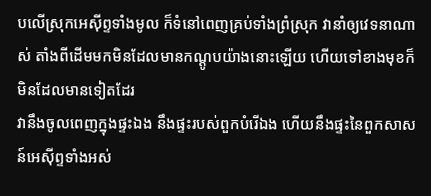បលើស្រុកអេស៊ីព្ទទាំងមូល ក៏ទំនៅពេញគ្រប់ទាំងព្រំស្រុក វានាំឲ្យវេទនាណាស់ តាំងពីដើមមកមិនដែលមានកណ្តូបយ៉ាងនោះឡើយ ហើយទៅខាងមុខក៏មិនដែលមានទៀតដែរ
វានឹងចូលពេញក្នុងផ្ទះឯង នឹងផ្ទះរបស់ពួកបំរើឯង ហើយនឹងផ្ទះនៃពួកសាសន៍អេស៊ីព្ទទាំងអស់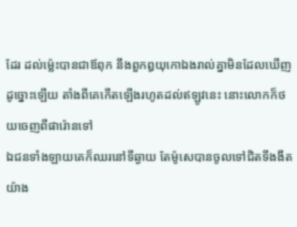ដែរ ដល់ម៉្លេះបានជាឪពុក នឹងពួកឰយុកោឯងរាល់គ្នាមិនដែលឃើញដូច្នោះឡើយ តាំងពីគេកើតឡើងរហូតដល់ឥឡូវនេះ នោះលោកក៏ថយចេញពីផារ៉ោនទៅ
ឯជនទាំងឡាយគេក៏ឈរនៅទីឆ្ងាយ តែម៉ូសេបានចូលទៅជិតទីងងឹតយ៉ាង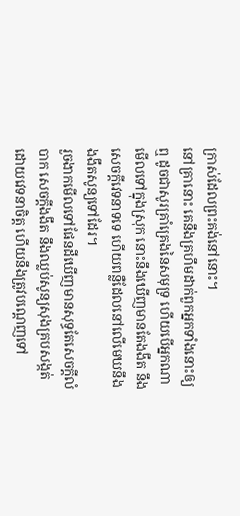ក្រាស់ដែលព្រះគង់នៅនោះ។
នៅគ្រានោះ គេនឹងគ្រហឹមដាក់ពួកអ្នកទាំងនោះឲ្យឮ ដូចជាសូរគ្រាំគ្រេងនៃសមុទ្រ ហើយបើអ្នកណាមើលទៅក្នុងស្រុក នោះនឹងឃើញមានតែងងឹត នឹងសេចក្ដីវេទនាទទេ ហើយពន្លឺដែលនៅលើមេឃនឹងងងឹតសូន្យទៅដែរ។
រួចងាកមើលទៅផែនដីឃើញមានសុទ្ធតែសេចក្ដីលំបាក សេចក្ដីងងឹត នឹងឈ្លប់សូន្យសុងគ្របសង្កត់ ដោយវេទនាចិត្ត ហើយនឹងត្រូវបណ្តេញទៅ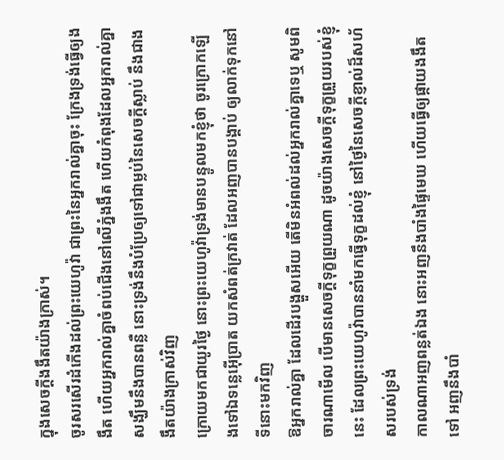ក្នុងសេចក្ដីងងឹតយ៉ាងក្រាស់។
ចូរសរសើរដំកើងដល់ព្រះយេហូវ៉ា ជាព្រះនៃអ្នករាល់គ្នាចុះ ក្រែងទ្រង់ធ្វើឲ្យងងឹត ហើយអ្នករាល់គ្នាចំពប់ជើងនៅលើភ្នំងងឹត ហើយកំពុងដែលអ្នករាល់គ្នាសង្ឃឹមនឹងបានពន្លឺ នោះទ្រង់នឹងបំប្រែឲ្យទៅជាម្លប់នៃសេចក្ដីស្លាប់ នឹងជាងងឹតយ៉ាងក្រាស់វិញ
ក្រោយមកជាយូរថ្ងៃ នោះព្រះយេហូវ៉ាទ្រង់មានបន្ទូលមកខ្ញុំថា ចូរក្រោកឡើងទៅឯទន្លេអ៊ើប្រាត យកសំពត់ក្រវាត់ ដែលអញបានបង្គាប់ ឲ្យលាក់ទុកនៅទីនោះមកវិញ
ឱអ្នករាល់គ្នា ដែលដើរបង្ហួសអើយ តើមិនអំពល់ដល់អ្នករាល់គ្នាទេឬ សូមពិចារណាមើល បើមានសេចក្ដីទុក្ខព្រួយណា ដូចយ៉ាងសេចក្ដីទុក្ខព្រួយរបស់ខ្ញុំនេះ ដែលព្រះយេហូវ៉ាបាននាំមកធ្វើទុក្ខដល់ខ្ញុំ នៅថ្ងៃនៃសេចក្ដីខ្ញាល់ដ៏សហ័សរបស់ទ្រង់
កាលណាអញពន្លត់ឯង នោះអញនឹងបាំងផ្ទៃមេឃ ហើយធ្វើឲ្យផ្កាយងងឹតទៅ អញនឹងបាំ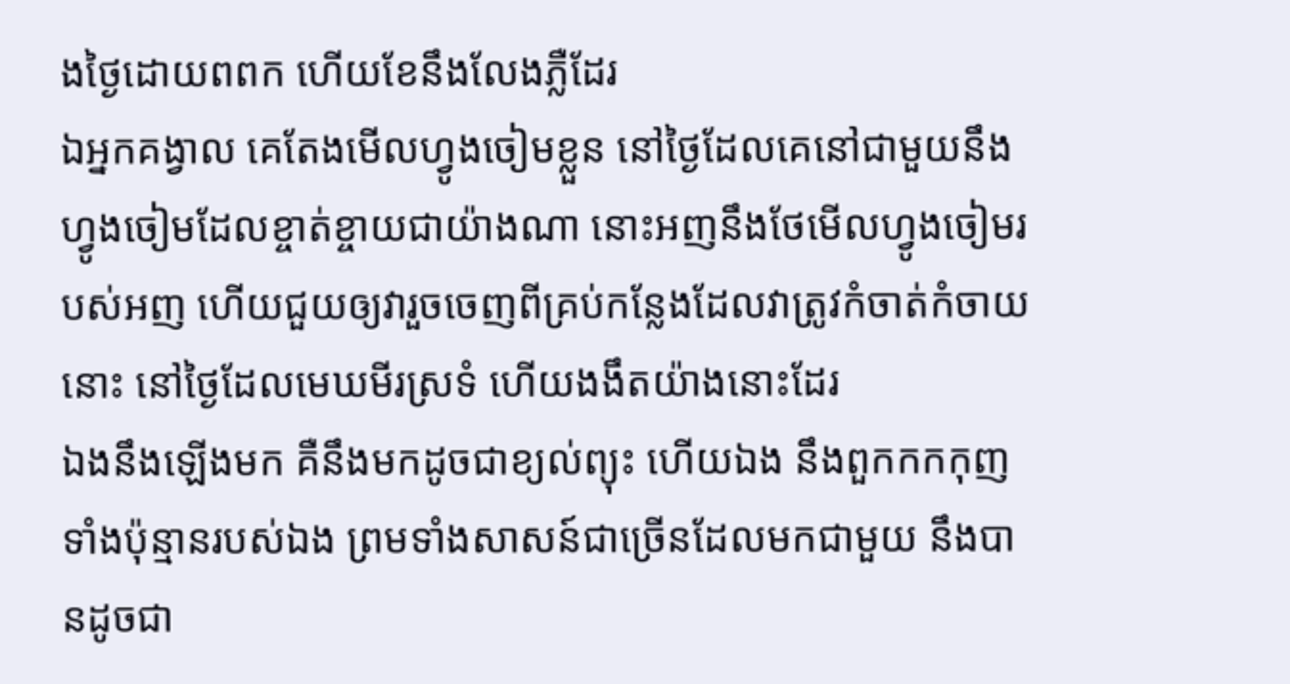ងថ្ងៃដោយពពក ហើយខែនឹងលែងភ្លឺដែរ
ឯអ្នកគង្វាល គេតែងមើលហ្វូងចៀមខ្លួន នៅថ្ងៃដែលគេនៅជាមួយនឹងហ្វូងចៀមដែលខ្ចាត់ខ្ចាយជាយ៉ាងណា នោះអញនឹងថែមើលហ្វូងចៀមរបស់អញ ហើយជួយឲ្យវារួចចេញពីគ្រប់កន្លែងដែលវាត្រូវកំចាត់កំចាយនោះ នៅថ្ងៃដែលមេឃមីរស្រទំ ហើយងងឹតយ៉ាងនោះដែរ
ឯងនឹងឡើងមក គឺនឹងមកដូចជាខ្យល់ព្យុះ ហើយឯង នឹងពួកកកកុញទាំងប៉ុន្មានរបស់ឯង ព្រមទាំងសាសន៍ជាច្រើនដែលមកជាមួយ នឹងបានដូចជា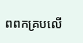ពពកគ្របលើ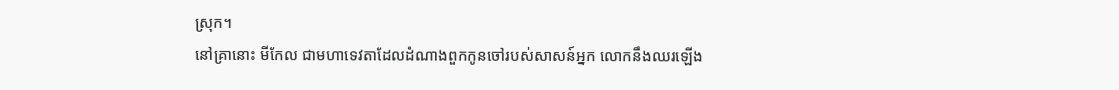ស្រុក។
នៅគ្រានោះ មីកែល ជាមហាទេវតាដែលដំណាងពួកកូនចៅរបស់សាសន៍អ្នក លោកនឹងឈរឡើង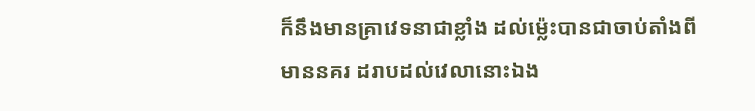ក៏នឹងមានគ្រាវេទនាជាខ្លាំង ដល់ម៉្លេះបានជាចាប់តាំងពីមាននគរ ដរាបដល់វេលានោះឯង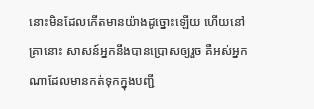នោះមិនដែលកើតមានយ៉ាងដូច្នោះឡើយ ហើយនៅគ្រានោះ សាសន៍អ្នកនឹងបានប្រោសឲ្យរួច គឺអស់អ្នកណាដែលមានកត់ទុកក្នុងបញ្ជី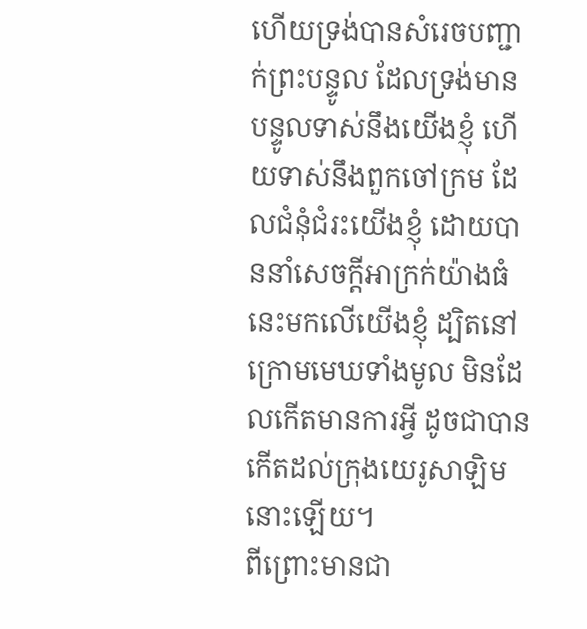ហើយទ្រង់បានសំរេចបញ្ជាក់ព្រះបន្ទូល ដែលទ្រង់មានបន្ទូលទាស់នឹងយើងខ្ញុំ ហើយទាស់នឹងពួកចៅក្រម ដែលជំនុំជំរះយើងខ្ញុំ ដោយបាននាំសេចក្ដីអាក្រក់យ៉ាងធំនេះមកលើយើងខ្ញុំ ដ្បិតនៅក្រោមមេឃទាំងមូល មិនដែលកើតមានការអ្វី ដូចជាបានកើតដល់ក្រុងយេរូសាឡិមនោះឡើយ។
ពីព្រោះមានជា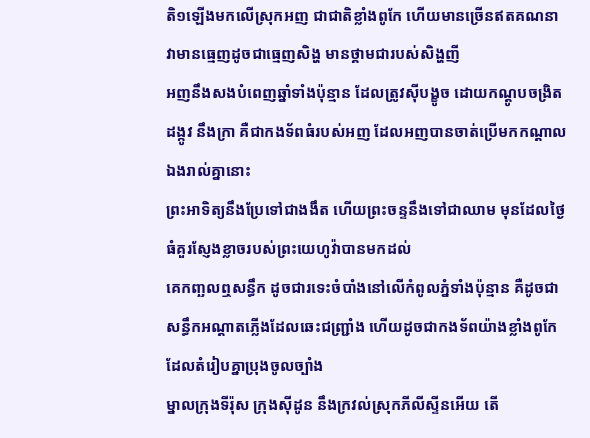តិ១ឡើងមកលើស្រុកអញ ជាជាតិខ្លាំងពូកែ ហើយមានច្រើនឥតគណនាវាមានធ្មេញដូចជាធ្មេញសិង្ហ មានថ្គាមជារបស់សិង្ហញី
អញនឹងសងបំពេញឆ្នាំទាំងប៉ុន្មាន ដែលត្រូវស៊ីបង្ខូច ដោយកណ្តូបចង្រិត ដង្កូវ នឹងក្រា គឺជាកងទ័ពធំរបស់អញ ដែលអញបានចាត់ប្រើមកកណ្តាលឯងរាល់គ្នានោះ
ព្រះអាទិត្យនឹងប្រែទៅជាងងឹត ហើយព្រះចន្ទនឹងទៅជាឈាម មុនដែលថ្ងៃធំគួរស្ញែងខ្លាចរបស់ព្រះយេហូវ៉ាបានមកដល់
គេកញ្ឆលឮសន្ធឹក ដូចជារទេះចំបាំងនៅលើកំពូលភ្នំទាំងប៉ុន្មាន គឺដូចជាសន្ធឹកអណ្តាតភ្លើងដែលឆេះជញ្ជ្រាំង ហើយដូចជាកងទ័ពយ៉ាងខ្លាំងពូកែដែលតំរៀបគ្នាប្រុងចូលច្បាំង
ម្នាលក្រុងទីរ៉ុស ក្រុងស៊ីដូន នឹងក្រវល់ស្រុកភីលីស្ទីនអើយ តើ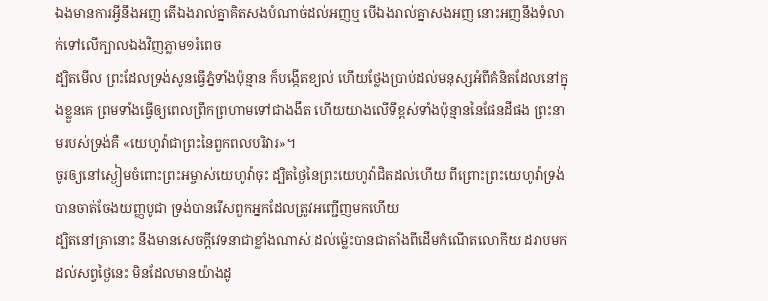ឯងមានការអ្វីនឹងអញ តើឯងរាល់គ្នាគិតសងបំណាច់ដល់អញឬ បើឯងរាល់គ្នាសងអញ នោះអញនឹងទំលាក់ទៅលើក្បាលឯងវិញភ្លាម១រំពេច
ដ្បិតមើល ព្រះដែលទ្រង់សូនធ្វើភ្នំទាំងប៉ុន្មាន ក៏បង្កើតខ្យល់ ហើយថ្លែងប្រាប់ដល់មនុស្សអំពីគំនិតដែលនៅក្នុងខ្លួនគេ ព្រមទាំងធ្វើឲ្យពេលព្រឹកព្រហាមទៅជាងងឹត ហើយយាងលើទីខ្ពស់ទាំងប៉ុន្មាននៃផែនដីផង ព្រះនាមរបស់ទ្រង់គឺ «យេហូវ៉ាជាព្រះនៃពួកពលបរិវារ»។
ចូរឲ្យនៅស្ងៀមចំពោះព្រះអម្ចាស់យេហូវ៉ាចុះ ដ្បិតថ្ងៃនៃព្រះយេហូវ៉ាជិតដល់ហើយ ពីព្រោះព្រះយេហូវ៉ាទ្រង់បានចាត់ចែងយញ្ញបូជា ទ្រង់បានរើសពួកអ្នកដែលត្រូវអញ្ជើញមកហើយ
ដ្បិតនៅគ្រានោះ នឹងមានសេចក្ដីវេទនាជាខ្លាំងណាស់ ដល់ម៉្លេះបានជាតាំងពីដើមកំណើតលោកីយ ដរាបមកដល់សព្វថ្ងៃនេះ មិនដែលមានយ៉ាងដូ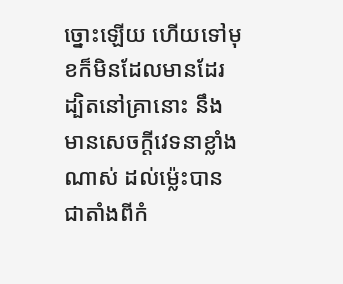ច្នោះឡើយ ហើយទៅមុខក៏មិនដែលមានដែរ
ដ្បិតនៅគ្រានោះ នឹងមានសេចក្ដីវេទនាខ្លាំងណាស់ ដល់ម៉្លេះបានជាតាំងពីកំ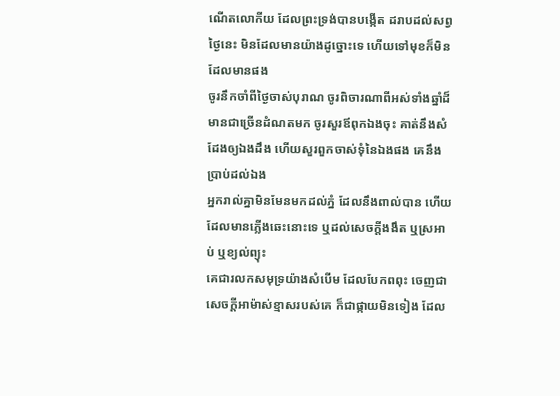ណើតលោកីយ ដែលព្រះទ្រង់បានបង្កើត ដរាបដល់សព្វថ្ងៃនេះ មិនដែលមានយ៉ាងដូច្នោះទេ ហើយទៅមុខក៏មិនដែលមានផង
ចូរនឹកចាំពីថ្ងៃចាស់បុរាណ ចូរពិចារណាពីអស់ទាំងឆ្នាំដ៏មានជាច្រើនដំណតមក ចូរសួរឪពុកឯងចុះ គាត់នឹងសំដែងឲ្យឯងដឹង ហើយសួរពួកចាស់ទុំនៃឯងផង គេនឹងប្រាប់ដល់ឯង
អ្នករាល់គ្នាមិនមែនមកដល់ភ្នំ ដែលនឹងពាល់បាន ហើយដែលមានភ្លើងឆេះនោះទេ ឬដល់សេចក្ដីងងឹត ឬស្រអាប់ ឬខ្យល់ព្យុះ
គេជារលកសមុទ្រយ៉ាងសំបើម ដែលបែកពពុះ ចេញជាសេចក្ដីអាម៉ាស់ខ្មាសរបស់គេ ក៏ជាផ្កាយមិនទៀង ដែល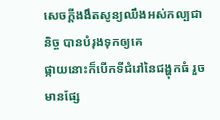សេចក្ដីងងឹតសូន្យឈឹងអស់កល្បជានិច្ច បានបំរុងទុកឲ្យគេ
ផ្កាយនោះក៏បើកទីជំរៅនៃជង្ហុកធំ រួចមានផ្សែ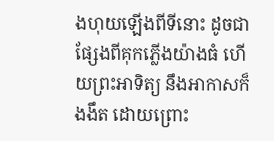ងហុយឡើងពីទីនោះ ដូចជាផ្សែងពីគុកភ្លើងយ៉ាងធំ ហើយព្រះអាទិត្យ នឹងអាកាសក៏ងងឹត ដោយព្រោះ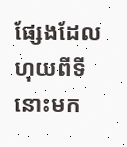ផ្សែងដែលហុយពីទីនោះមក